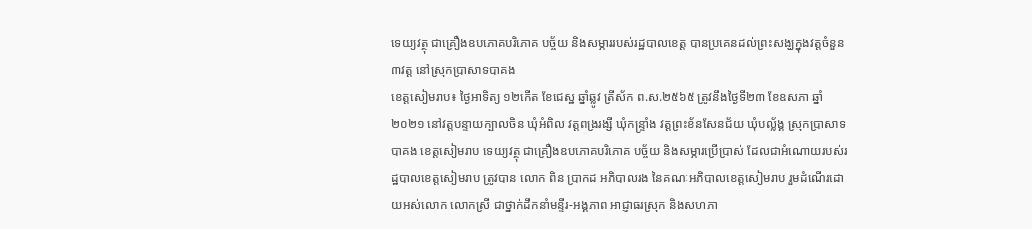ទេយ្យវត្ថុ ជាគ្រឿងឧបភោគបរិភោគ បច្ច័យ និងសម្ភាររបស់រដ្ឋបាលខេត្ត បានប្រគេនដល់ព្រះសង្ឃក្នុងវត្តចំនួន ៣វត្ត នៅស្រុកប្រាសាទបាគង
ខេត្តសៀមរាប៖ ថ្ងៃអាទិត្យ ១២កេីត ខែជេស្ឋ ឆ្នាំឆ្លូវ ត្រីស័ក ព.ស.២៥៦៥ ត្រូវនឹងថ្ងៃទី២៣ ខែឧសភា ឆ្នាំ២០២១ នៅវត្តបន្ទាយក្បាលចិន ឃុំអំពិល វត្តពង្ររង្សី ឃុំកន្ទ្រាំង វត្តព្រះខ័នសែនជ័យ ឃុំបល្ល័ង្គ ស្រុកប្រាសាទបាគង ខេត្តសៀមរាប ទេយ្យវត្ថុ ជាគ្រឿងឧបភោគបរិភោគ បច្ច័យ និងសម្ភារប្រើប្រាស់ ដែលជាអំណោយរបស់រដ្ឋបាលខេត្តសៀមរាប ត្រូវបាន លោក ពិន ប្រាកដ អភិបាលរង នៃគណៈអភិបាលខេត្តសៀមរាប រួមដំណើរដោយអស់លោក លោកស្រី ជាថ្នាក់ដឹកនាំមន្ទីរ-អង្គភាព អាជ្ញាធរស្រុក និងសហភា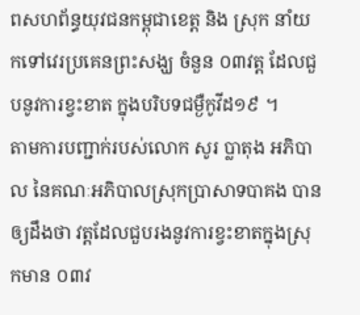ពសហព័ន្ធយុវជនកម្ពុជាខេត្ត និង ស្រុក នាំយកទៅវេរប្រគេនព្រះសង្ឃ ចំនួន ០៣វត្ត ដែលជួបនូវការខ្វះខាត ក្នុងបរិបទជម្ងឺកូវីដ១៩ ។
តាមការបញ្ជាក់របស់លោក សូរ ប្លាតុង អភិបាល នៃគណៈអភិបាលស្រុកប្រាសាទបាគង បានឲ្យដឹងថា វត្តដែលជួបរងនូវការខ្វះខាតក្នុងស្រុកមាន ០៣វ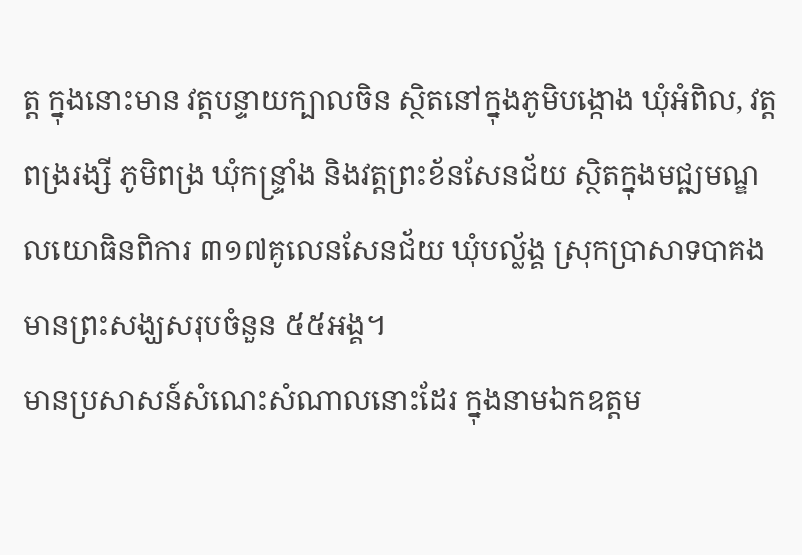ត្ត ក្នុងនោះមាន វត្តបន្ទាយក្បាលចិន ស្ថិតនៅក្នុងភូមិបង្កោង ឃុំអំពិល, វត្តពង្ររង្សី ភូមិពង្រ ឃុំកន្ទ្រាំង និងវត្តព្រះខ័នសែនជ័យ ស្ថិតក្នុងមជ្ឍមណ្ឌលយោធិនពិការ ៣១៧គូលេនសែនជ័យ ឃុំបល្ល័ង្គ ស្រុកប្រាសាទបាគង មានព្រះសង្ឃសរុបចំនួន ៥៥អង្គ។
មានប្រសាសន៍សំណេះសំណាលនោះដែរ ក្នុងនាមឯកឧត្តម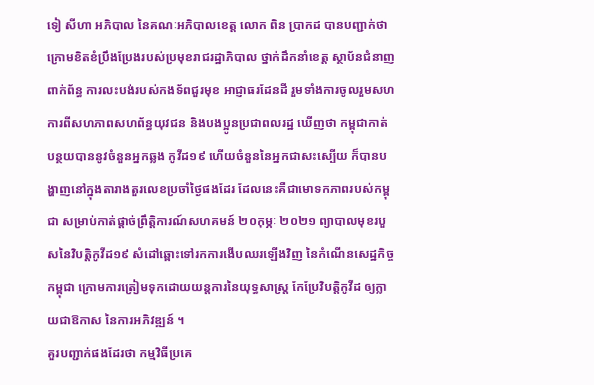ទៀ សីហា អភិបាល នៃគណៈអភិបាលខេត្ត លោក ពិន ប្រាកដ បានបញ្ជាក់ថា ក្រោមខិតខំប្រឹងប្រែងរបស់ប្រមុខរាជរដ្ឋាភិបាល ថ្នាក់ដឹកនាំខេត្ត ស្ថាប័នជំនាញពាក់ព័ន្ធ ការលះបង់របស់កងទ័ពជួរមុខ អាជ្ញាធរដែនដី រួមទាំងការចូលរួមសហការពីសហភាពសហព័ន្ធយុវជន និងបងប្អូនប្រជាពលរដ្ឋ ឃើញថា កម្ពុជាកាត់បន្ថយបាននូវចំនួនអ្នកឆ្លង កូវីដ១៩ ហើយចំនួននៃអ្នកជាសះស្បើយ ក៏បានបង្ហាញនៅក្នុងតារាងតួរលេខប្រចាំថ្ងៃផងដែរ ដែលនេះគឺជាមោទកភាពរបស់កម្ពុជា សម្រាប់កាត់ផ្តាច់ព្រឹត្តិការណ៍សហគមន៍ ២០កុម្ភៈ ២០២១ ព្យាបាលមុខរបួសនៃវិបត្តិកូវីដ១៩ សំដៅឆ្ពោះទៅរកការងើបឈរឡើងវិញ នៃកំណើនសេដ្ឋកិច្ចកម្ពុជា ក្រោមការត្រៀមទុកដោយយន្តការនៃយុទ្ធសាស្រ្ត កែប្រែវិបត្តិកូវីដ ឲ្យក្លាយជាឱកាស នៃការអភិវឌ្ឍន៍ ។
គួរបញ្ជាក់ផងដែរថា កម្មវិធីប្រគេ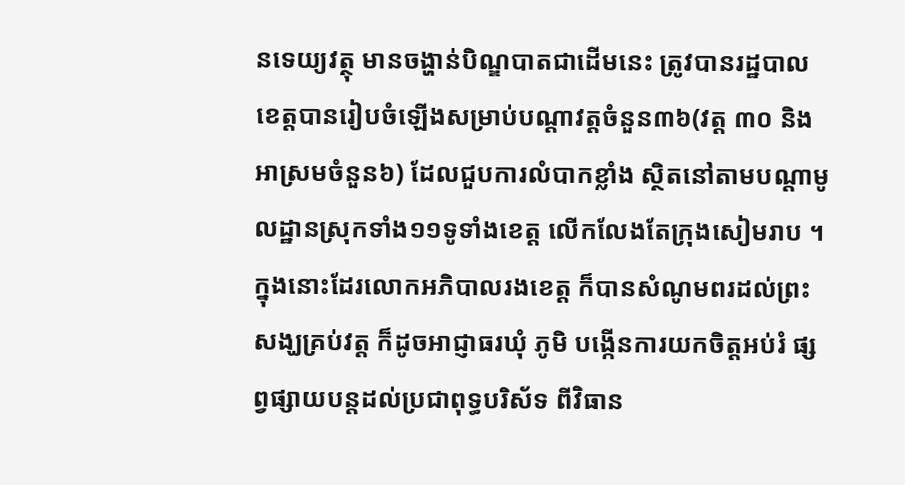នទេយ្យវត្ថុ មានចង្ហាន់បិណ្ឌបាតជាដើមនេះ ត្រូវបានរដ្ឋបាលខេត្តបានរៀបចំឡើងសម្រាប់បណ្តាវត្តចំនួន៣៦(វត្ត ៣០ និងអាស្រមចំនួន៦) ដែលជួបការលំបាកខ្លាំង ស្ថិតនៅតាមបណ្តាមូលដ្ឋានស្រុកទាំង១១ទូទាំងខេត្ត លើកលែងតែក្រុងសៀមរាប ។
ក្នុងនោះដែរលោកអភិបាលរងខេត្ត ក៏បានសំណូមពរដល់ព្រះសង្ឃគ្រប់វត្ត ក៏ដូចអាជ្ញាធរឃុំ ភូមិ បង្កើនការយកចិត្តអប់រំ ផ្សព្វផ្សាយបន្តដល់ប្រជាពុទ្ធបរិស័ទ ពីវិធាន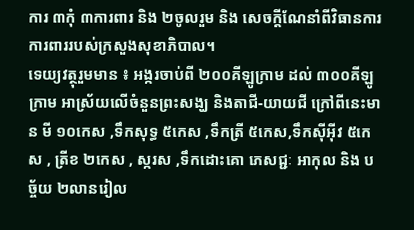ការ ៣កុំ ៣ការពារ និង ២ចូលរួម និង សេចក្តីណែនាំពីវិធានការការពាររបស់ក្រសួងសុខាភិបាល។
ទេយ្យវត្ថុរួមមាន ៖ អង្ករចាប់ពី ២០០គីឡូក្រាម ដល់ ៣០០គីឡូក្រាម អាស្រ័យលើចំនួនព្រះសង្ឃ និងតាជី-យាយជី ក្រៅពីនេះមាន មី ១០កេស ,ទឹកសុទ្ធ ៥កេស ,ទឹកត្រី ៥កេស,ទឹកស៊ីអ៊ីវ ៥កេស , ត្រីខ ២កេស , ស្ករស ,ទឹកដោះគោ ភេសជ្ជៈ អាកុល និង បច្ច័យ ២លានរៀល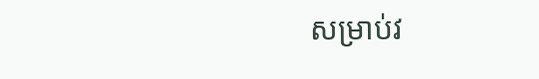សម្រាប់វ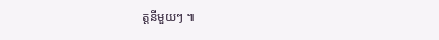ត្តនីមួយៗ ៕